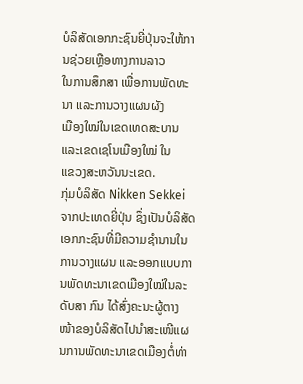ບໍລິສັດເອກກະຊົນຍີ່ປຸ່ນຈະໃຫ້ການຊ່ວຍເຫຼືອທາງການລາວ
ໃນການສຶກສາ ເພື່ອການພັດທະນາ ແລະການວາງແຜນຜັງ
ເມືອງໃໝ່ໃນເຂດເທດສະບານແລະເຂດເຊໂນເມືອງໃໝ່ ໃນ
ແຂວງສະຫວັນນະເຂດ.
ກຸ່ມບໍລິສັດ Nikken Sekkei ຈາກປະເທດຍີ່ປຸ່ນ ຊຶ່ງເປັນບໍລິສັດເອກກະຊົນທີ່ມີຄວາມຊໍານານໃນການວາງແຜນ ແລະອອກແບບການພັດທະນາເຂດເມືອງໃໝ່ໃນລະດັບສາ ກົນ ໄດ້ສົ່ງຄະນະຜູ້ຕາງໜ້າຂອງບໍລິສັດໄປນໍາສະເໜີແຜນການພັດທະນາເຂດເມືອງຕໍ່ທ່າ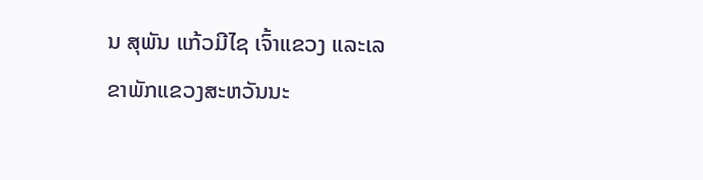ນ ສຸພັນ ແກ້ວມີໄຊ ເຈົ້າແຂວງ ແລະເລຂາພັກແຂວງສະຫວັນນະ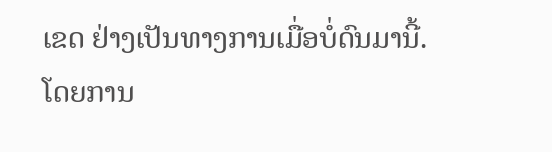ເຂດ ຢ່າງເປັນທາງການເມື່ອບໍ່ດົນມານີ້.
ໂດຍການ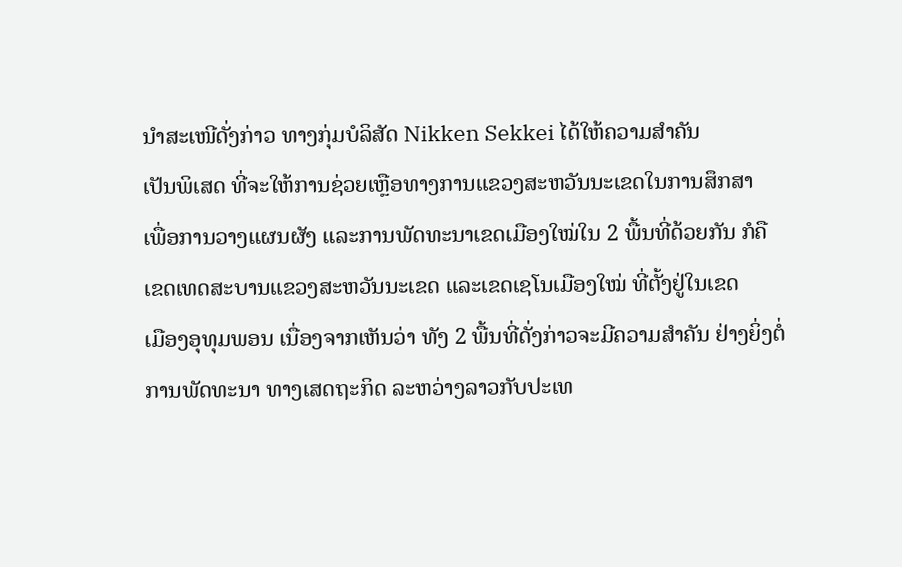ນໍາສະເໜີດັ່ງກ່າວ ທາງກຸ່ມບໍລິສັດ Nikken Sekkei ໄດ້ໃຫ້ຄວາມສໍາຄັນ
ເປັນພິເສດ ທີ່ຈະໃຫ້ການຊ່ວຍເຫຼືອທາງການແຂວງສະຫວັນນະເຂດໃນການສຶກສາ
ເພື່ອການວາງແຜນຜັງ ແລະການພັດທະນາເຂດເມືອງໃໝ່ໃນ 2 ພື້ນທີ່ດ້ວຍກັນ ກໍຄື
ເຂດເທດສະບານແຂວງສະຫວັນນະເຂດ ແລະເຂດເຊໂນເມືອງໃໝ່ ທີ່ຕັ້ງຢູ່ໃນເຂດ
ເມືອງອຸທຸມພອນ ເນື່ອງຈາກເຫັນວ່າ ທັງ 2 ພື້ນທີ່ດັ່ງກ່າວຈະມີຄວາມສໍາຄັນ ຢ່າງຍິ່ງຕໍ່
ການພັດທະນາ ທາງເສດຖະກິດ ລະຫວ່າງລາວກັບປະເທ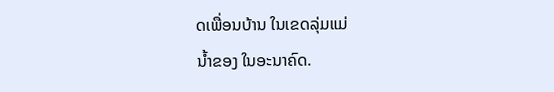ດເພື່ອນບ້ານ ໃນເຂດລຸ່ມແມ່
ນໍ້າຂອງ ໃນອະນາຄົດ.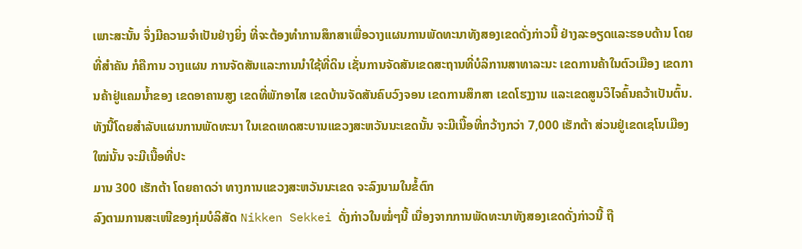ເພາະສະນັ້ນ ຈຶ່ງມີຄວາມຈໍາເປັນຢ່າງຍິ່ງ ທີ່ຈະຕ້ອງທໍາການສຶກສາເພື່ອວາງແຜນການພັດທະນາທັງສອງເຂດດັ່ງກ່າວນີ້ ຢ່າງລະອຽດແລະຮອບດ້ານ ໂດຍທີ່ສໍາຄັນ ກໍຄືການ ວາງແຜນ ການຈັດສັນແລະການນໍາໃຊ້ທີ່ດິນ ເຊັ່ນການຈັດສັນເຂດສະຖານທີ່ບໍລິການສາທາລະນະ ເຂດການຄ້າໃນຕົວເມືອງ ເຂດການຄ້າຢູ່ແຄມນໍ້າຂອງ ເຂດອາຄານສູງ ເຂດທີ່ພັກອາໄສ ເຂດບ້ານຈັດສັນຄົບວົງຈອນ ເຂດການສຶກສາ ເຂດໂຮງງານ ແລະເຂດສູນວິໄຈຄົ້ນຄວ້າເປັນຕົ້ນ.
ທັງນີ້ໂດຍສໍາລັບແຜນການພັດທະນາ ໃນເຂດເທດສະບານແຂວງສະຫວັນນະເຂດນັ້ນ ຈະມີເນື້ອທີ່ກວ້າງກວ່າ 7,000 ເຮັກຕ້າ ສ່ວນຢູ່ເຂດເຊໂນເມືອງໃໝ່ນັ້ນ ຈະມີເນື້ອທີ່ປະ
ມານ 300 ເຮັກຕ້າ ໂດຍຄາດວ່າ ທາງການແຂວງສະຫວັນນະເຂດ ຈະລົງນາມໃນຂໍ້ຕົກ
ລົງຕາມການສະເໜີຂອງກຸ່ມບໍລິສັດ Nikken Sekkei ດັ່ງກ່າວໃນໝໍ່ໆນີ້ ເນື່ອງຈາກການພັດທະນາທັງສອງເຂດດັ່ງກ່າວນີ້ ຖື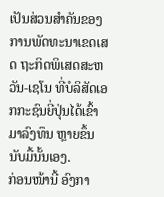ເປັນສ່ວນສໍາຄັນຂອງການພັດທະນາເຂດເສດ ຖະກິດພິເສດສະຫວັນ-ເຊໂນ ທີ່ບໍລິສັດເອກກະຊົນຍີ່ປຸ່ນໄດ້ເຂົ້າມາລົງທຶນ ຫຼາຍຂຶ້ນນັບມື້ນັ້ນເອງ.
ກ່ອນໜ້ານີ້ ອົງກາ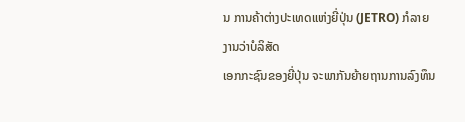ນ ການຄ້າຕ່າງປະເທດແຫ່ງຍີ່ປຸ່ນ (JETRO) ກໍລາຍງານວ່າບໍລິສັດ
ເອກກະຊົນຂອງຍີ່ປຸ່ນ ຈະພາກັນຍ້າຍຖານການລົງທຶນ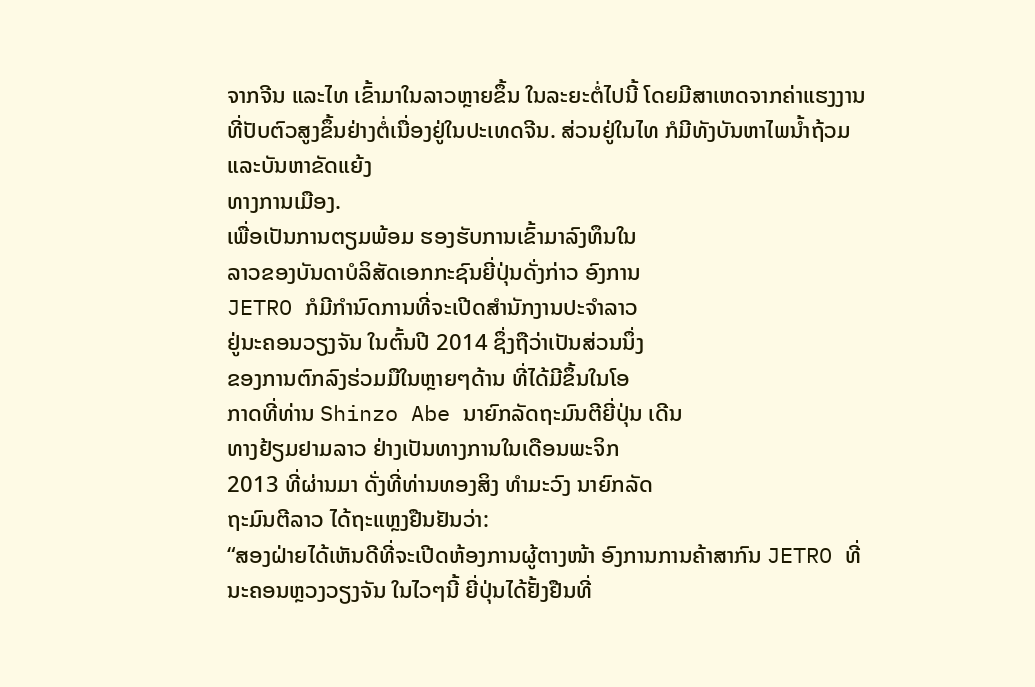ຈາກຈີນ ແລະໄທ ເຂົ້າມາໃນລາວຫຼາຍຂຶ້ນ ໃນລະຍະຕໍ່ໄປນີ້ ໂດຍມີສາເຫດຈາກຄ່າແຮງງານທີ່ປັບຕົວສູງຂຶ້ນຢ່າງຕໍ່ເນື່ອງຢູ່ໃນປະເທດຈີນ. ສ່ວນຢູ່ໃນໄທ ກໍມີທັງບັນຫາໄພນໍ້າຖ້ວມ ແລະບັນຫາຂັດແຍ້ງ
ທາງການເມືອງ.
ເພື່ອເປັນການຕຽມພ້ອມ ຮອງຮັບການເຂົ້າມາລົງທຶນໃນ
ລາວຂອງບັນດາບໍລິສັດເອກກະຊົນຍີ່ປຸ່ນດັ່ງກ່າວ ອົງການ
JETRO ກໍມີກໍານົດການທີ່ຈະເປີດສໍານັກງານປະຈໍາລາວ
ຢູ່ນະຄອນວຽງຈັນ ໃນຕົ້ນປີ 2014 ຊຶ່ງຖືວ່າເປັນສ່ວນນຶ່ງ
ຂອງການຕົກລົງຮ່ວມມືໃນຫຼາຍໆດ້ານ ທີ່ໄດ້ມີຂຶ້ນໃນໂອ
ກາດທີ່ທ່ານ Shinzo Abe ນາຍົກລັດຖະມົນຕີຍີ່ປຸ່ນ ເດີນ
ທາງຢ້ຽມຢາມລາວ ຢ່າງເປັນທາງການໃນເດືອນພະຈິກ
2013 ທີ່ຜ່ານມາ ດັ່ງທີ່ທ່ານທອງສິງ ທໍາມະວົງ ນາຍົກລັດ
ຖະມົນຕີລາວ ໄດ້ຖະແຫຼງຢືນຢັນວ່າ:
“ສອງຝ່າຍໄດ້ເຫັນດີທີ່ຈະເປີດຫ້ອງການຜູ້ຕາງໜ້າ ອົງການການຄ້າສາກົນ JETRO ທີ່ນະຄອນຫຼວງວຽງຈັນ ໃນໄວໆນີ້ ຍີ່ປຸ່ນໄດ້ຢັ້ງຢືນທີ່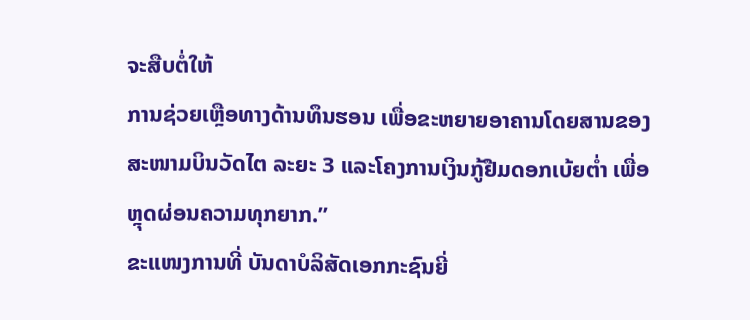ຈະສືບຕໍ່ໃຫ້
ການຊ່ວຍເຫຼືອທາງດ້ານທຶນຮອນ ເພື່ອຂະຫຍາຍອາຄານໂດຍສານຂອງ
ສະໜາມບິນວັດໄຕ ລະຍະ 3 ແລະໂຄງການເງິນກູ້ຢືມດອກເບ້ຍຕໍ່າ ເພື່ອ
ຫຼຸດຜ່ອນຄວາມທຸກຍາກ.”
ຂະແໜງການທີ່ ບັນດາບໍລິສັດເອກກະຊົນຍີ່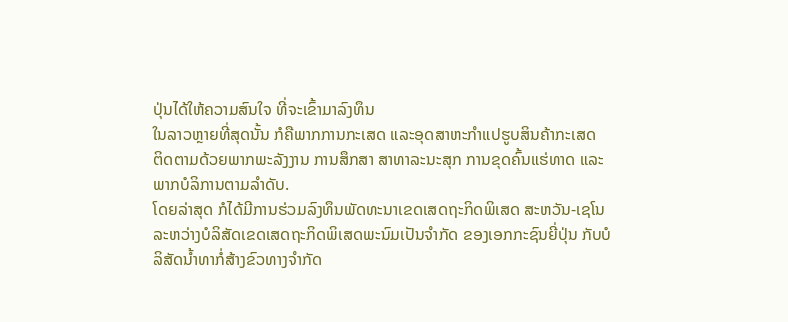ປຸ່ນໄດ້ໃຫ້ຄວາມສົນໃຈ ທີ່ຈະເຂົ້າມາລົງທຶນ
ໃນລາວຫຼາຍທີ່ສຸດນັ້ນ ກໍຄືພາກການກະເສດ ແລະອຸດສາຫະກໍາແປຮູບສິນຄ້າກະເສດ
ຕິດຕາມດ້ວຍພາກພະລັງງານ ການສຶກສາ ສາທາລະນະສຸກ ການຂຸດຄົ້ນແຮ່ທາດ ແລະ
ພາກບໍລິການຕາມລໍາດັບ.
ໂດຍລ່າສຸດ ກໍໄດ້ມີການຮ່ວມລົງທຶນພັດທະນາເຂດເສດຖະກິດພິເສດ ສະຫວັນ-ເຊໂນ
ລະຫວ່າງບໍລິສັດເຂດເສດຖະກິດພິເສດພະນົມເປັນຈໍາກັດ ຂອງເອກກະຊົນຍີ່ປຸ່ນ ກັບບໍ
ລິສັດນໍ້າທາກໍ່ສ້າງຂົວທາງຈໍາກັດ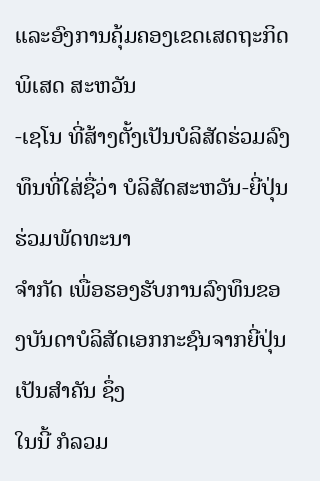ແລະອົງການຄຸ້ມຄອງເຂດເສດຖະກິດພິເສດ ສະຫວັນ
-ເຊໂນ ທີ່ສ້າງຕັ້ງເປັນບໍລິສັດຮ່ວມລົງທຶນທີ່ໃສ່ຊື່ວ່າ ບໍລິສັດສະຫວັນ-ຍີ່ປຸ່ນຮ່ວມພັດທະນາ
ຈໍາກັດ ເພື່ອຮອງຮັບການລົງທຶນຂອງບັນດາບໍລິສັດເອກກະຊົນຈາກຍີ່ປຸ່ນເປັນສໍາຄັນ ຊຶ່ງ
ໃນນີ້ ກໍລວມ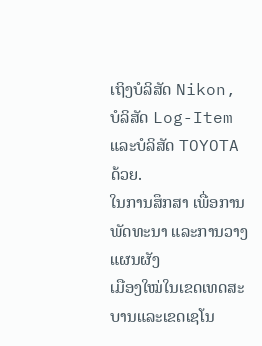ເຖິງບໍລິສັດ Nikon, ບໍລິສັດ Log-Item ແລະບໍລິສັດ TOYOTA ດ້ວຍ.
ໃນການສຶກສາ ເພື່ອການພັດທະນາ ແລະການວາງແຜນຜັງ
ເມືອງໃໝ່ໃນເຂດເທດສະບານແລະເຂດເຊໂນ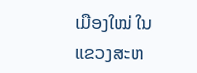ເມືອງໃໝ່ ໃນ
ແຂວງສະຫ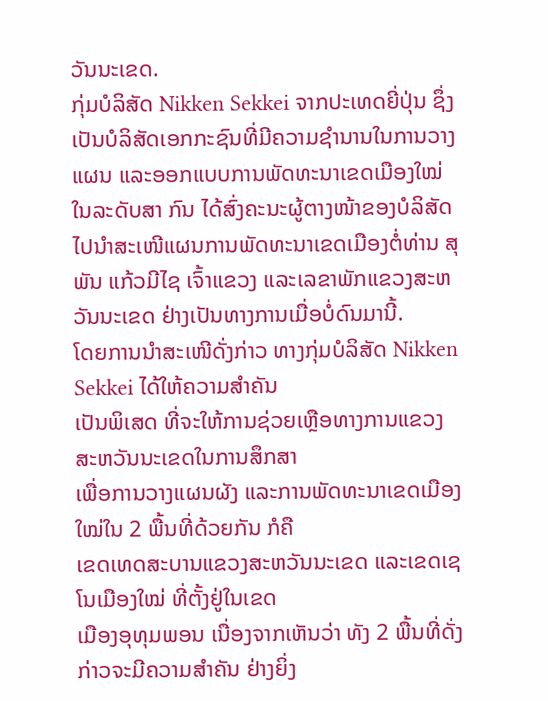ວັນນະເຂດ.
ກຸ່ມບໍລິສັດ Nikken Sekkei ຈາກປະເທດຍີ່ປຸ່ນ ຊຶ່ງເປັນບໍລິສັດເອກກະຊົນທີ່ມີຄວາມຊໍານານໃນການວາງແຜນ ແລະອອກແບບການພັດທະນາເຂດເມືອງໃໝ່ໃນລະດັບສາ ກົນ ໄດ້ສົ່ງຄະນະຜູ້ຕາງໜ້າຂອງບໍລິສັດໄປນໍາສະເໜີແຜນການພັດທະນາເຂດເມືອງຕໍ່ທ່ານ ສຸພັນ ແກ້ວມີໄຊ ເຈົ້າແຂວງ ແລະເລຂາພັກແຂວງສະຫວັນນະເຂດ ຢ່າງເປັນທາງການເມື່ອບໍ່ດົນມານີ້.
ໂດຍການນໍາສະເໜີດັ່ງກ່າວ ທາງກຸ່ມບໍລິສັດ Nikken Sekkei ໄດ້ໃຫ້ຄວາມສໍາຄັນ
ເປັນພິເສດ ທີ່ຈະໃຫ້ການຊ່ວຍເຫຼືອທາງການແຂວງສະຫວັນນະເຂດໃນການສຶກສາ
ເພື່ອການວາງແຜນຜັງ ແລະການພັດທະນາເຂດເມືອງໃໝ່ໃນ 2 ພື້ນທີ່ດ້ວຍກັນ ກໍຄື
ເຂດເທດສະບານແຂວງສະຫວັນນະເຂດ ແລະເຂດເຊໂນເມືອງໃໝ່ ທີ່ຕັ້ງຢູ່ໃນເຂດ
ເມືອງອຸທຸມພອນ ເນື່ອງຈາກເຫັນວ່າ ທັງ 2 ພື້ນທີ່ດັ່ງກ່າວຈະມີຄວາມສໍາຄັນ ຢ່າງຍິ່ງ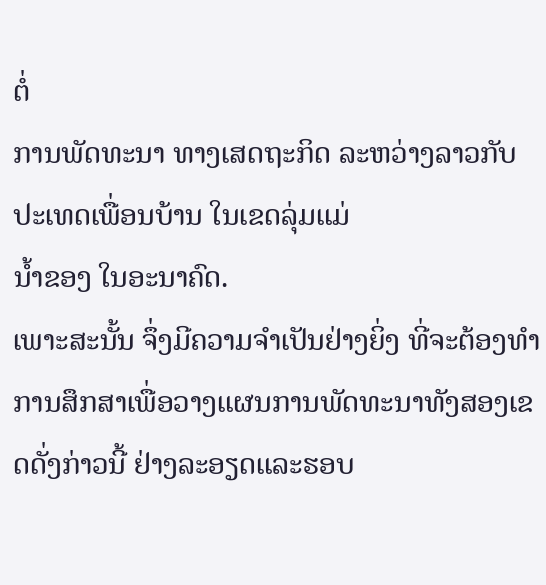ຕໍ່
ການພັດທະນາ ທາງເສດຖະກິດ ລະຫວ່າງລາວກັບປະເທດເພື່ອນບ້ານ ໃນເຂດລຸ່ມແມ່
ນໍ້າຂອງ ໃນອະນາຄົດ.
ເພາະສະນັ້ນ ຈຶ່ງມີຄວາມຈໍາເປັນຢ່າງຍິ່ງ ທີ່ຈະຕ້ອງທໍາການສຶກສາເພື່ອວາງແຜນການພັດທະນາທັງສອງເຂດດັ່ງກ່າວນີ້ ຢ່າງລະອຽດແລະຮອບ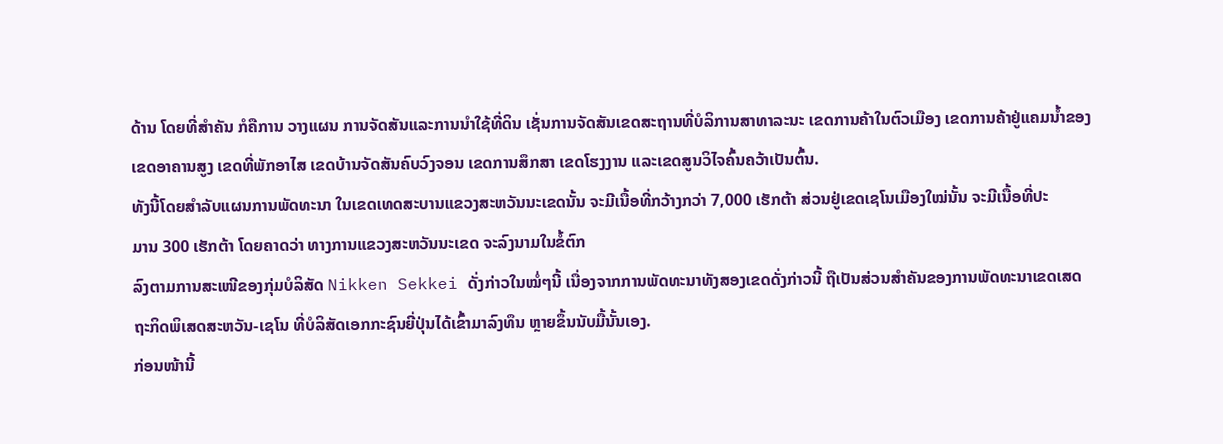ດ້ານ ໂດຍທີ່ສໍາຄັນ ກໍຄືການ ວາງແຜນ ການຈັດສັນແລະການນໍາໃຊ້ທີ່ດິນ ເຊັ່ນການຈັດສັນເຂດສະຖານທີ່ບໍລິການສາທາລະນະ ເຂດການຄ້າໃນຕົວເມືອງ ເຂດການຄ້າຢູ່ແຄມນໍ້າຂອງ ເຂດອາຄານສູງ ເຂດທີ່ພັກອາໄສ ເຂດບ້ານຈັດສັນຄົບວົງຈອນ ເຂດການສຶກສາ ເຂດໂຮງງານ ແລະເຂດສູນວິໄຈຄົ້ນຄວ້າເປັນຕົ້ນ.
ທັງນີ້ໂດຍສໍາລັບແຜນການພັດທະນາ ໃນເຂດເທດສະບານແຂວງສະຫວັນນະເຂດນັ້ນ ຈະມີເນື້ອທີ່ກວ້າງກວ່າ 7,000 ເຮັກຕ້າ ສ່ວນຢູ່ເຂດເຊໂນເມືອງໃໝ່ນັ້ນ ຈະມີເນື້ອທີ່ປະ
ມານ 300 ເຮັກຕ້າ ໂດຍຄາດວ່າ ທາງການແຂວງສະຫວັນນະເຂດ ຈະລົງນາມໃນຂໍ້ຕົກ
ລົງຕາມການສະເໜີຂອງກຸ່ມບໍລິສັດ Nikken Sekkei ດັ່ງກ່າວໃນໝໍ່ໆນີ້ ເນື່ອງຈາກການພັດທະນາທັງສອງເຂດດັ່ງກ່າວນີ້ ຖືເປັນສ່ວນສໍາຄັນຂອງການພັດທະນາເຂດເສດ ຖະກິດພິເສດສະຫວັນ-ເຊໂນ ທີ່ບໍລິສັດເອກກະຊົນຍີ່ປຸ່ນໄດ້ເຂົ້າມາລົງທຶນ ຫຼາຍຂຶ້ນນັບມື້ນັ້ນເອງ.
ກ່ອນໜ້ານີ້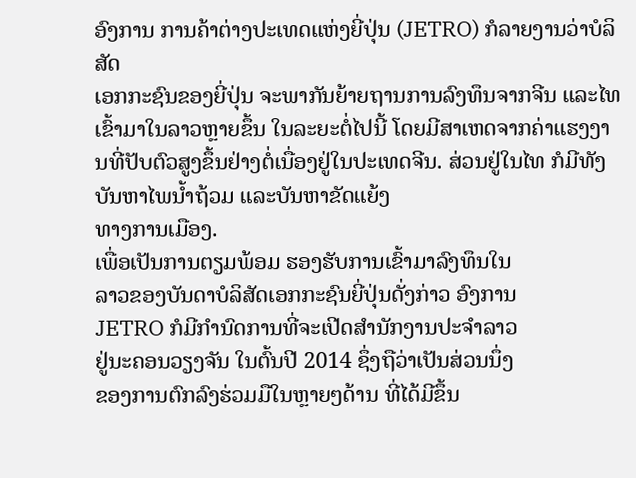ອົງການ ການຄ້າຕ່າງປະເທດແຫ່ງຍີ່ປຸ່ນ (JETRO) ກໍລາຍງານວ່າບໍລິສັດ
ເອກກະຊົນຂອງຍີ່ປຸ່ນ ຈະພາກັນຍ້າຍຖານການລົງທຶນຈາກຈີນ ແລະໄທ ເຂົ້າມາໃນລາວຫຼາຍຂຶ້ນ ໃນລະຍະຕໍ່ໄປນີ້ ໂດຍມີສາເຫດຈາກຄ່າແຮງງານທີ່ປັບຕົວສູງຂຶ້ນຢ່າງຕໍ່ເນື່ອງຢູ່ໃນປະເທດຈີນ. ສ່ວນຢູ່ໃນໄທ ກໍມີທັງບັນຫາໄພນໍ້າຖ້ວມ ແລະບັນຫາຂັດແຍ້ງ
ທາງການເມືອງ.
ເພື່ອເປັນການຕຽມພ້ອມ ຮອງຮັບການເຂົ້າມາລົງທຶນໃນ
ລາວຂອງບັນດາບໍລິສັດເອກກະຊົນຍີ່ປຸ່ນດັ່ງກ່າວ ອົງການ
JETRO ກໍມີກໍານົດການທີ່ຈະເປີດສໍານັກງານປະຈໍາລາວ
ຢູ່ນະຄອນວຽງຈັນ ໃນຕົ້ນປີ 2014 ຊຶ່ງຖືວ່າເປັນສ່ວນນຶ່ງ
ຂອງການຕົກລົງຮ່ວມມືໃນຫຼາຍໆດ້ານ ທີ່ໄດ້ມີຂຶ້ນ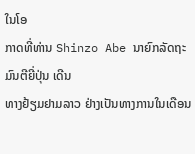ໃນໂອ
ກາດທີ່ທ່ານ Shinzo Abe ນາຍົກລັດຖະມົນຕີຍີ່ປຸ່ນ ເດີນ
ທາງຢ້ຽມຢາມລາວ ຢ່າງເປັນທາງການໃນເດືອນ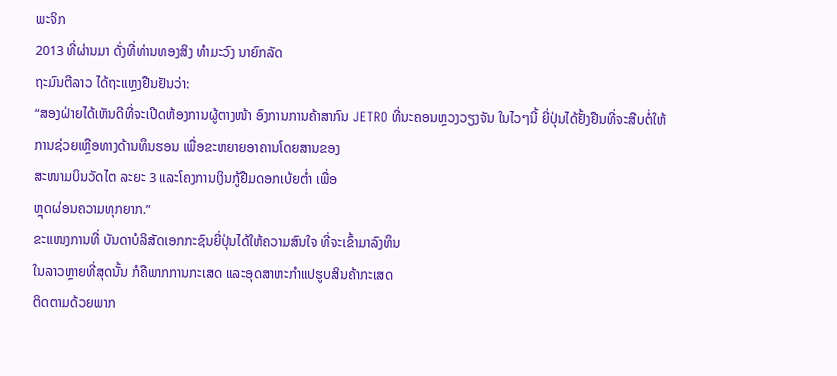ພະຈິກ
2013 ທີ່ຜ່ານມາ ດັ່ງທີ່ທ່ານທອງສິງ ທໍາມະວົງ ນາຍົກລັດ
ຖະມົນຕີລາວ ໄດ້ຖະແຫຼງຢືນຢັນວ່າ:
“ສອງຝ່າຍໄດ້ເຫັນດີທີ່ຈະເປີດຫ້ອງການຜູ້ຕາງໜ້າ ອົງການການຄ້າສາກົນ JETRO ທີ່ນະຄອນຫຼວງວຽງຈັນ ໃນໄວໆນີ້ ຍີ່ປຸ່ນໄດ້ຢັ້ງຢືນທີ່ຈະສືບຕໍ່ໃຫ້
ການຊ່ວຍເຫຼືອທາງດ້ານທຶນຮອນ ເພື່ອຂະຫຍາຍອາຄານໂດຍສານຂອງ
ສະໜາມບິນວັດໄຕ ລະຍະ 3 ແລະໂຄງການເງິນກູ້ຢືມດອກເບ້ຍຕໍ່າ ເພື່ອ
ຫຼຸດຜ່ອນຄວາມທຸກຍາກ.”
ຂະແໜງການທີ່ ບັນດາບໍລິສັດເອກກະຊົນຍີ່ປຸ່ນໄດ້ໃຫ້ຄວາມສົນໃຈ ທີ່ຈະເຂົ້າມາລົງທຶນ
ໃນລາວຫຼາຍທີ່ສຸດນັ້ນ ກໍຄືພາກການກະເສດ ແລະອຸດສາຫະກໍາແປຮູບສິນຄ້າກະເສດ
ຕິດຕາມດ້ວຍພາກ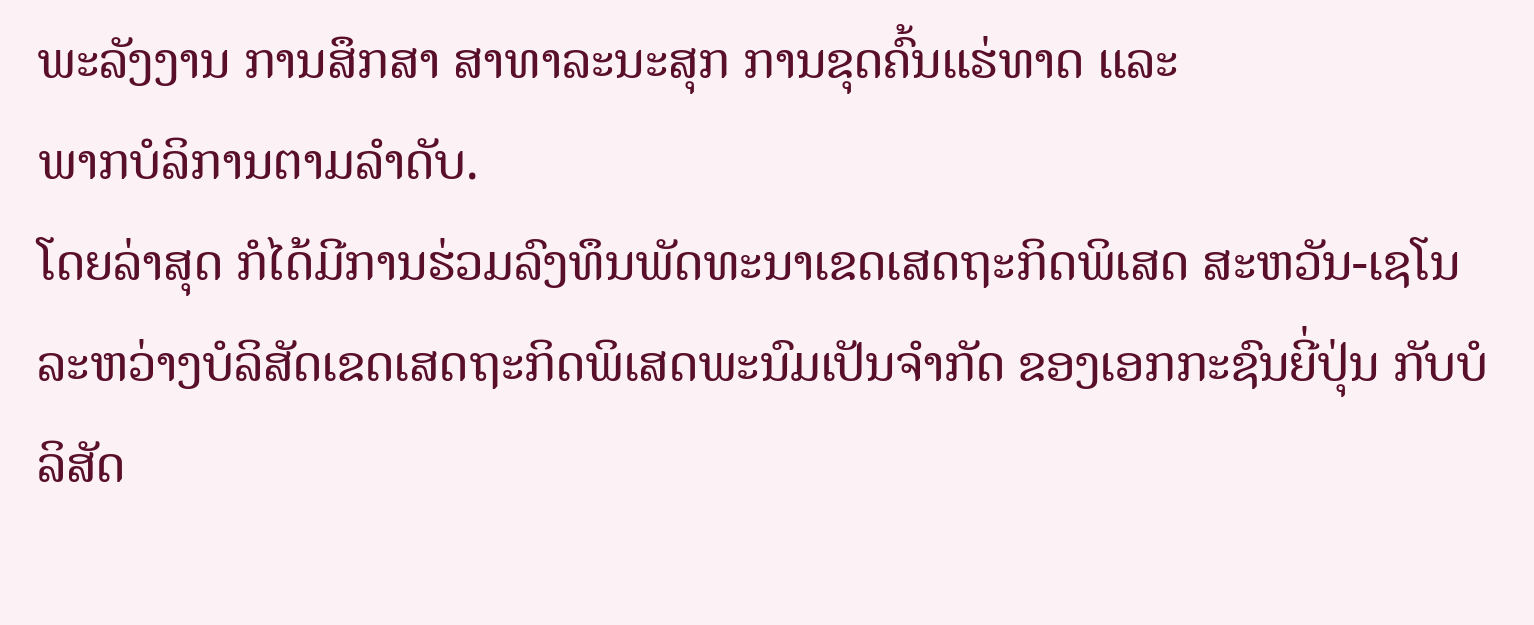ພະລັງງານ ການສຶກສາ ສາທາລະນະສຸກ ການຂຸດຄົ້ນແຮ່ທາດ ແລະ
ພາກບໍລິການຕາມລໍາດັບ.
ໂດຍລ່າສຸດ ກໍໄດ້ມີການຮ່ວມລົງທຶນພັດທະນາເຂດເສດຖະກິດພິເສດ ສະຫວັນ-ເຊໂນ
ລະຫວ່າງບໍລິສັດເຂດເສດຖະກິດພິເສດພະນົມເປັນຈໍາກັດ ຂອງເອກກະຊົນຍີ່ປຸ່ນ ກັບບໍ
ລິສັດ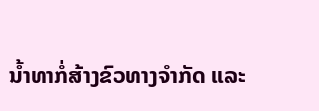ນໍ້າທາກໍ່ສ້າງຂົວທາງຈໍາກັດ ແລະ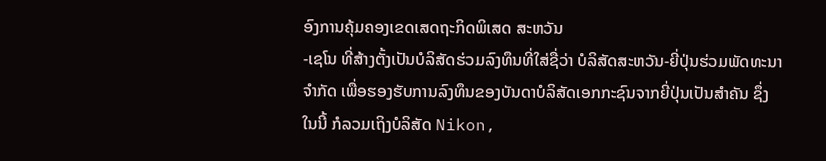ອົງການຄຸ້ມຄອງເຂດເສດຖະກິດພິເສດ ສະຫວັນ
-ເຊໂນ ທີ່ສ້າງຕັ້ງເປັນບໍລິສັດຮ່ວມລົງທຶນທີ່ໃສ່ຊື່ວ່າ ບໍລິສັດສະຫວັນ-ຍີ່ປຸ່ນຮ່ວມພັດທະນາ
ຈໍາກັດ ເພື່ອຮອງຮັບການລົງທຶນຂອງບັນດາບໍລິສັດເອກກະຊົນຈາກຍີ່ປຸ່ນເປັນສໍາຄັນ ຊຶ່ງ
ໃນນີ້ ກໍລວມເຖິງບໍລິສັດ Nikon,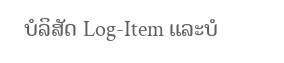ບໍລິສັດ Log-Item ແລະບໍ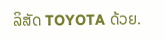ລິສັດ TOYOTA ດ້ວຍ.